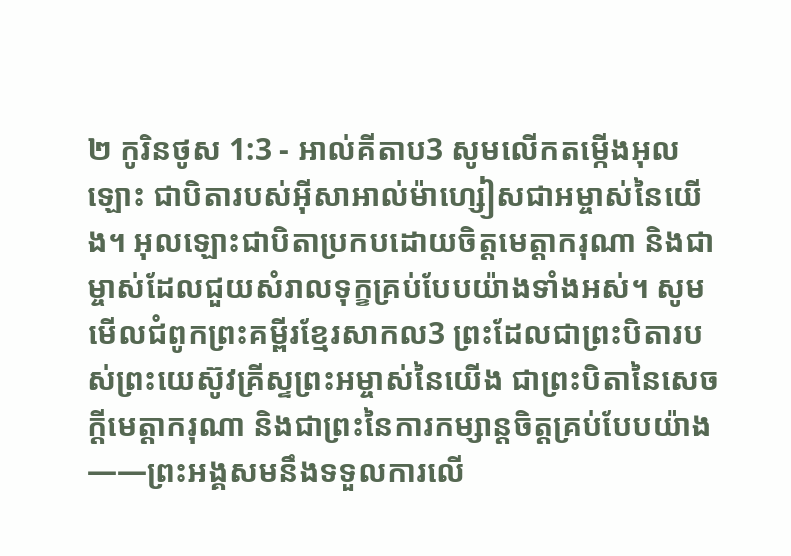២ កូរិនថូស 1:3 - អាល់គីតាប3 សូមលើកតម្កើងអុលឡោះ ជាបិតារបស់អ៊ីសាអាល់ម៉ាហ្សៀសជាអម្ចាស់នៃយើង។ អុលឡោះជាបិតាប្រកបដោយចិត្តមេត្ដាករុណា និងជាម្ចាស់ដែលជួយសំរាលទុក្ខគ្រប់បែបយ៉ាងទាំងអស់។ សូមមើលជំពូកព្រះគម្ពីរខ្មែរសាកល3 ព្រះដែលជាព្រះបិតារបស់ព្រះយេស៊ូវគ្រីស្ទព្រះអម្ចាស់នៃយើង ជាព្រះបិតានៃសេចក្ដីមេត្តាករុណា និងជាព្រះនៃការកម្សាន្តចិត្តគ្រប់បែបយ៉ាង——ព្រះអង្គសមនឹងទទួលការលើ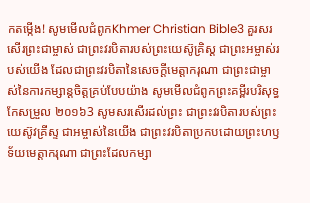កតម្កើង! សូមមើលជំពូកKhmer Christian Bible3 គួរសរសើរព្រះជាម្ចាស់ ជាព្រះវរបិតារបស់ព្រះយេស៊ូគ្រិស្ដ ជាព្រះអម្ចាស់របស់យើង ដែលជាព្រះវរបិតានៃសេចក្ដីមេត្តាករុណា ជាព្រះជាម្ចាស់នៃការកម្សាន្ដចិត្ដគ្រប់បែបយ៉ាង សូមមើលជំពូកព្រះគម្ពីរបរិសុទ្ធកែសម្រួល ២០១៦3 សូមសរសើរដល់ព្រះ ជាព្រះវរបិតារបស់ព្រះយេស៊ូវគ្រីស្ទ ជាអម្ចាស់នៃយើង ជាព្រះវរបិតាប្រកបដោយព្រះហឫទ័យមេត្ដាករុណា ជាព្រះដែលកម្សា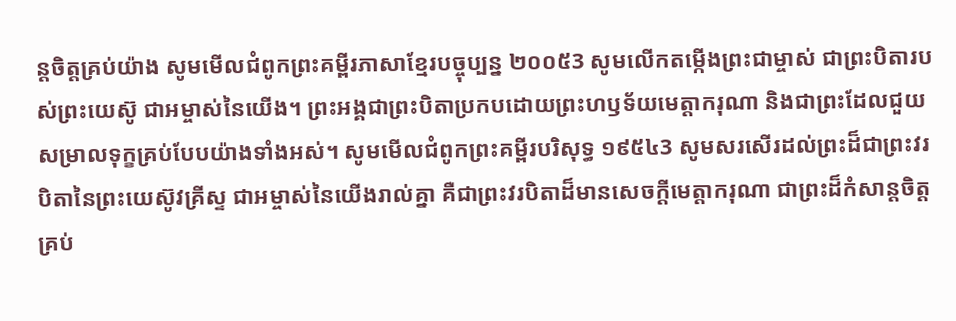ន្តចិត្តគ្រប់យ៉ាង សូមមើលជំពូកព្រះគម្ពីរភាសាខ្មែរបច្ចុប្បន្ន ២០០៥3 សូមលើកតម្កើងព្រះជាម្ចាស់ ជាព្រះបិតារបស់ព្រះយេស៊ូ ជាអម្ចាស់នៃយើង។ ព្រះអង្គជាព្រះបិតាប្រកបដោយព្រះហឫទ័យមេត្តាករុណា និងជាព្រះដែលជួយសម្រាលទុក្ខគ្រប់បែបយ៉ាងទាំងអស់។ សូមមើលជំពូកព្រះគម្ពីរបរិសុទ្ធ ១៩៥៤3 សូមសរសើរដល់ព្រះដ៏ជាព្រះវរបិតានៃព្រះយេស៊ូវគ្រីស្ទ ជាអម្ចាស់នៃយើងរាល់គ្នា គឺជាព្រះវរបិតាដ៏មានសេចក្ដីមេត្តាករុណា ជាព្រះដ៏កំសាន្តចិត្តគ្រប់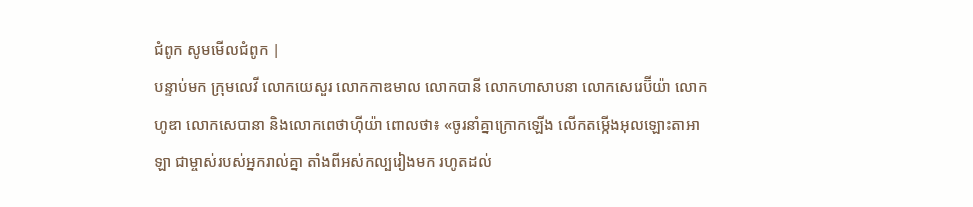ជំពូក សូមមើលជំពូក |
បន្ទាប់មក ក្រុមលេវី លោកយេសួរ លោកកាឌមាល លោកបានី លោកហាសាបនា លោកសេរេប៊ីយ៉ា លោកហូឌា លោកសេបានា និងលោកពេថាហ៊ីយ៉ា ពោលថា៖ «ចូរនាំគ្នាក្រោកឡើង លើកតម្កើងអុលឡោះតាអាឡា ជាម្ចាស់របស់អ្នករាល់គ្នា តាំងពីអស់កល្បរៀងមក រហូតដល់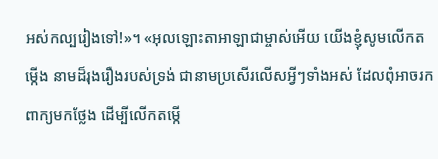អស់កល្បរៀងទៅ!»។ «អុលឡោះតាអាឡាជាម្ចាស់អើយ យើងខ្ញុំសូមលើកតម្កើង នាមដ៏រុងរឿងរបស់ទ្រង់ ជានាមប្រសើរលើសអ្វីៗទាំងអស់ ដែលពុំអាចរកពាក្យមកថ្លែង ដើម្បីលើកតម្កើ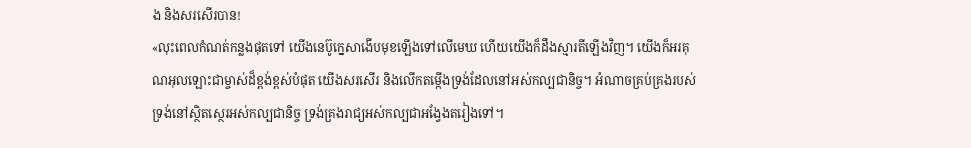ង និងសរសើរបាន!
«លុះពេលកំណត់កន្លងផុតទៅ យើងនេប៊ូក្នេសាងើបមុខឡើងទៅលើមេឃ ហើយយើងក៏ដឹងស្មារតីឡើងវិញ។ យើងក៏អរគុណអុលឡោះជាម្ចាស់ដ៏ខ្ពង់ខ្ពស់បំផុត យើងសរសើរ និងលើកតម្កើងទ្រង់ដែលនៅអស់កល្បជានិច្ច។ អំណាចគ្រប់គ្រងរបស់ទ្រង់នៅស្ថិតស្ថេរអស់កល្បជានិច្ច ទ្រង់គ្រងរាជ្យអស់កល្បជាអង្វែងតរៀងទៅ។